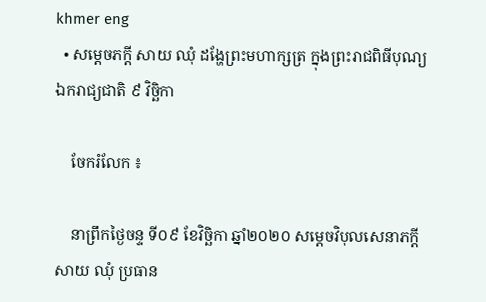khmer eng
  • សម្តេចភក្តី សាយ ឈុំ ដង្ហែព្រះមហាក្សត្រ ក្នុងព្រះរាជពិធីបុណ្យឯករាជ្យជាតិ ៩ វិច្ឆិកា

    ចែករំលែក ៖

    នាព្រឹកថ្ងៃចន្ទ ទី០៩ ខែវិច្ឆិកា ឆ្នាំ២០២០ សម្តេចវិបុលសេនាភក្តី សាយ ឈុំ ប្រធាន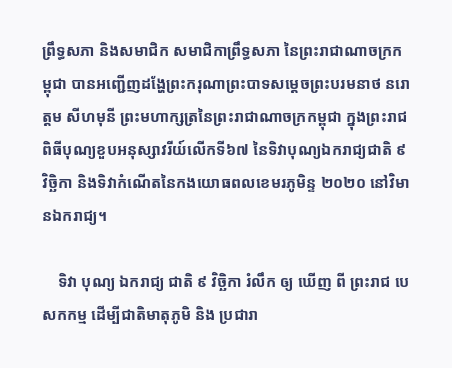ព្រឹទ្ធសភា និងសមាជិក សមាជិកាព្រឹទ្ធសភា នៃព្រះរាជាណាចក្រកម្ពុជា បានអញ្ជើញដង្ហែព្រះករុណាព្រះបាទសម្តេចព្រះបរមនាថ នរោត្តម សីហមុនី ព្រះមហាក្សត្រនៃព្រះរាជាណាចក្រកម្ពុជា ក្នុងព្រះរាជពិធីបុណ្យខួបអនុស្សាវរីយ៍លើកទី៦៧ នៃទិវាបុណ្យឯករាជ្យជាតិ ៩វិច្ឆិកា និងទិវាកំណើតនៃកងយោធពលខេមរភូមិន្ទ ២០២០ នៅវិមានឯករាជ្យ។

    ទិវា បុណ្យ ឯករាជ្យ ជាតិ ៩ វិច្ឆិកា រំលឹក ឲ្យ ឃើញ ពី ព្រះរាជ បេសកកម្ម ដើម្បីជាតិមាតុភូមិ និង ប្រជារា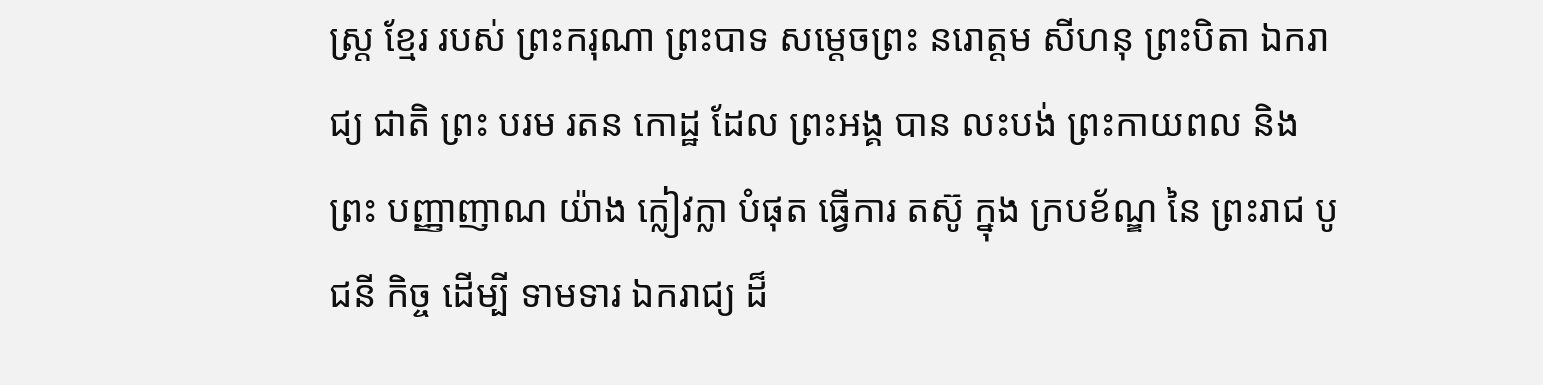ស្ត្រ ខ្មែរ របស់ ព្រះករុណា ព្រះបាទ សម្តេចព្រះ នរោត្តម សីហនុ ព្រះបិតា ឯករាជ្យ ជាតិ ព្រះ បរម រតន កោដ្ឋ ដែល ព្រះអង្គ បាន លះបង់ ព្រះកាយពល និង ព្រះ បញ្ញាញាណ យ៉ាង ក្លៀវក្លា បំផុត ធ្វើការ តស៊ូ ក្នុង ក្របខ័ណ្ឌ នៃ ព្រះរាជ បូ ជនី កិច្ច ដើម្បី ទាមទារ ឯករាជ្យ ដ៏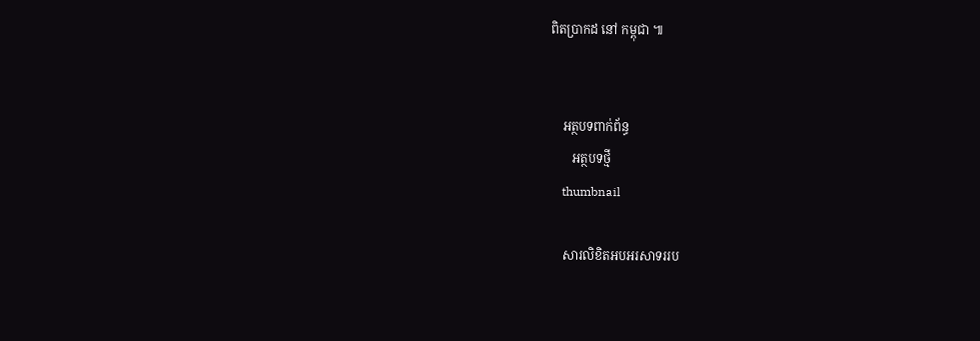ពិតប្រាកដ នៅ កម្ពុជា ៕


    អត្ថបទពាក់ព័ន្ធ
       អត្ថបទថ្មី
    thumbnail

    សារលិខិតអបអរសាទររប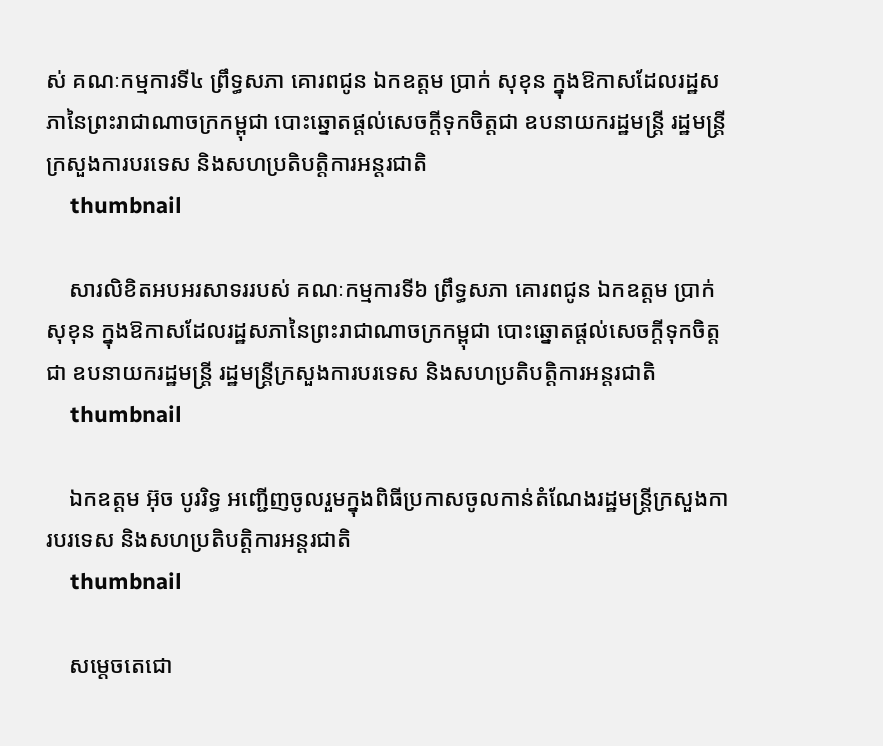ស់ គណៈកម្មការទី៤ ព្រឹទ្ធសភា គោរពជូន ឯកឧត្តម ប្រាក់ សុខុន ក្នុងឱកាសដែលរដ្ឋសភានៃព្រះរាជាណាចក្រកម្ពុជា បោះឆ្នោតផ្តល់សេចក្តីទុកចិត្តជា ឧបនាយករដ្ឋមន្ត្រី រដ្ឋមន្ត្រីក្រសួងការបរទេស និងសហប្រតិបត្តិការអន្តរជាតិ
    thumbnail

    សារលិខិតអបអរសាទររបស់ គណៈកម្មការទី៦ ព្រឹទ្ធសភា គោរពជូន ឯកឧត្តម ប្រាក់ សុខុន ក្នុងឱកាសដែលរដ្ឋសភានៃព្រះរាជាណាចក្រកម្ពុជា បោះឆ្នោតផ្តល់សេចក្តីទុកចិត្តជា ឧបនាយករដ្ឋមន្ត្រី រដ្ឋមន្ត្រីក្រសួងការបរទេស និងសហប្រតិបត្តិការអន្តរជាតិ
    thumbnail

    ឯកឧត្តម អ៊ុច បូររិទ្ធ អញ្ជើញចូលរួមក្នុងពិធីប្រកាសចូលកាន់តំណែងរដ្ឋមន្រ្តីក្រសួងការបរទេស និងសហប្រតិបត្តិការអន្តរជាតិ
    thumbnail

    សម្តេចតេជោ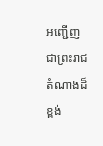អញ្ជើញជាព្រះរាជតំណាងដ៏ខ្ពង់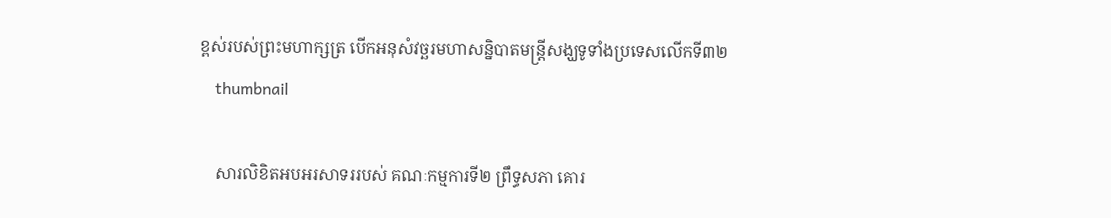ខ្ពស់របស់ព្រះមហាក្សត្រ បើកអនុសំវច្ឆរមហាសន្និបាតមន្ត្រីសង្ឃទូទាំងប្រទេសលើកទី៣២
    thumbnail

    សារលិខិតអបអរសាទររបស់ គណៈកម្មការទី២ ព្រឹទ្ធសភា គោរ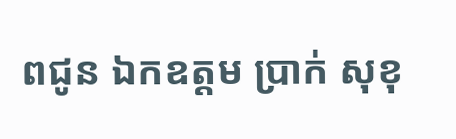ពជូន ឯកឧត្តម ប្រាក់ សុខុ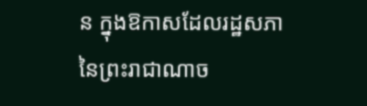ន ក្នុងឱកាសដែលរដ្ឋសភានៃព្រះរាជាណាច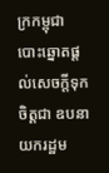ក្រកម្ពុជា បោះឆ្នោតផ្តល់សេចក្តីទុកចិត្តជា ឧបនាយករដ្ឋម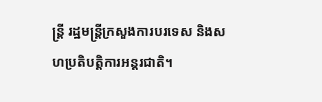ន្ត្រី រដ្ឋមន្ត្រីក្រសួងការបរទេស និងសហប្រតិបត្តិការអន្តរជាតិ។